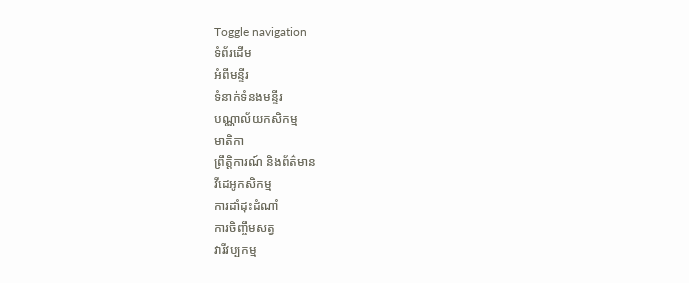Toggle navigation
ទំព័រដើម
អំពីមន្ទីរ
ទំនាក់ទំនងមន្ទីរ
បណ្ណាល័យកសិកម្ម
មាតិកា
ព្រឹត្តិការណ៍ និងព័ត៌មាន
វីដេអូកសិកម្ម
ការដាំដុះដំណាំ
ការចិញ្ចឹមសត្វ
វារីវប្បកម្ម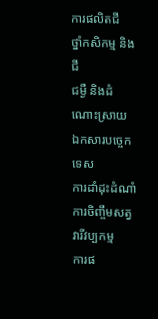ការផលិតជី
ថ្នាំកសិកម្ម និងជី
ជម្ងឺ និងដំណោះស្រាយ
ឯកសារបច្ចេកទេស
ការដាំដុះដំណាំ
ការចិញ្ចឹមសត្វ
វារីវប្បកម្ម
ការផ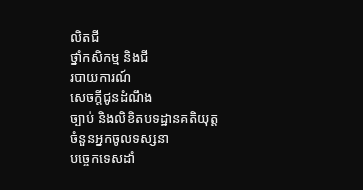លិតជី
ថ្នាំកសិកម្ម និងជី
របាយការណ៍
សេចក្តីជូនដំណឹង
ច្បាប់ និងលិខិតបទដ្ឋានគតិយុត្ត
ចំនួនអ្នកចូលទស្សនា
បច្ចេកទេសដាំ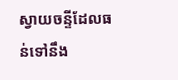ស្វាយចន្ទីដែលធន់ទៅនឹង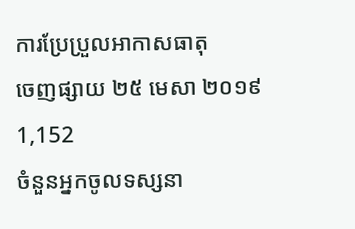ការប្រែប្រួលអាកាសធាតុ
ចេញផ្សាយ ២៥ មេសា ២០១៩
1,152
ចំនួនអ្នកចូលទស្សនា